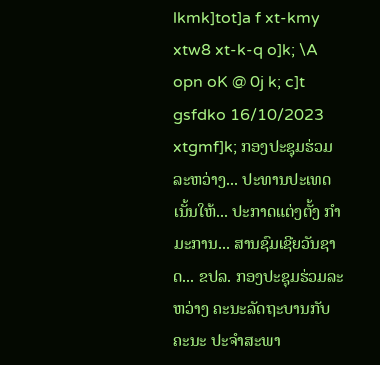lkmk]tot]a f xt-kmy xtw8 xt-k-q o]k; \A opn oK @ 0j k; c]t gsfdko 16/10/2023 xtgmf]k; ກອງປະຊຸມຮ່ວມລະຫວ່າງ... ປະທານປະເທດ ເນັ້ນໃຫ້... ປະກາດແຕ່ງຕັ້ງ ກຳມະການ... ສານຊົມເຊີຍວັນຊາດ... ຂປລ. ກອງປະຊຸມຮ່ວມລະ ຫວ່າງ ຄະນະລັດຖະບານກັບຄະນະ ປະຈໍາສະພາ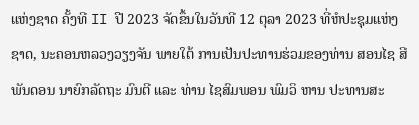ແຫ່ງຊາດ ຄັ້ງທີ II ປີ 2023 ຈັດຂຶ້ນໃນວັນທີ 12 ຕຸລາ 2023 ທີ່ຫໍປະຊຸມແຫ່ງຊາດ, ນະຄອນຫລວງວຽງຈັນ ພາຍໃຕ້ ການເປັນປະທານຮ່ວມຂອງທ່ານ ສອນໄຊ ສີພັນດອນ ນາຍົກລັດຖະ ມົນຕີ ແລະ ທ່ານ ໄຊສົມພອນ ພົມວິ ຫານ ປະທານສະ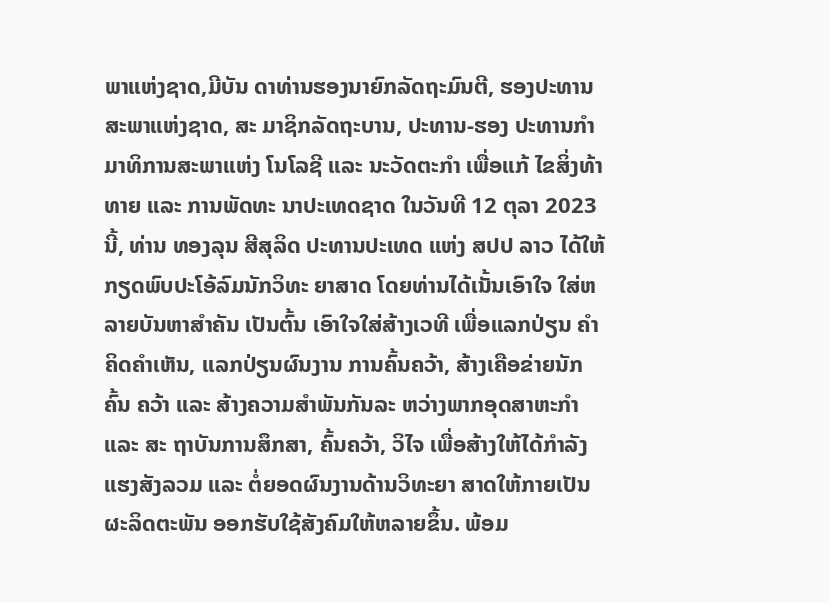ພາແຫ່ງຊາດ,ມີບັນ ດາທ່ານຮອງນາຍົກລັດຖະມົນຕີ, ຮອງປະທານສະພາແຫ່ງຊາດ, ສະ ມາຊິກລັດຖະບານ, ປະທານ-ຮອງ ປະທານກຳມາທິການສະພາແຫ່ງ ໂນໂລຊີ ແລະ ນະວັດຕະກຳ ເພື່ອແກ້ ໄຂສິ່ງທ້າທາຍ ແລະ ການພັດທະ ນາປະເທດຊາດ ໃນວັນທີ 12 ຕຸລາ 2023 ນີ້, ທ່ານ ທອງລຸນ ສີສຸລິດ ປະທານປະເທດ ແຫ່ງ ສປປ ລາວ ໄດ້ໃຫ້ກຽດພົບປະໂອ້ລົມນັກວິທະ ຍາສາດ ໂດຍທ່ານໄດ້ເນັ້ນເອົາໃຈ ໃສ່ຫລາຍບັນຫາສຳຄັນ ເປັນຕົ້ນ ເອົາໃຈໃສ່ສ້າງເວທີ ເພື່ອແລກປ່ຽນ ຄຳຄິດຄຳເຫັນ, ແລກປ່ຽນຜົນງານ ການຄົ້ນຄວ້າ, ສ້າງເຄືອຂ່າຍນັກຄົ້ນ ຄວ້າ ແລະ ສ້າງຄວາມສຳພັນກັນລະ ຫວ່າງພາກອຸດສາຫະກຳ ແລະ ສະ ຖາບັນການສຶກສາ, ຄົ້ນຄວ້າ, ວິໄຈ ເພື່ອສ້າງໃຫ້ໄດ້ກຳລັງແຮງສັງລວມ ແລະ ຕໍ່ຍອດຜົນງານດ້ານວິທະຍາ ສາດໃຫ້ກາຍເປັນຜະລິດຕະພັນ ອອກຮັບໃຊ້ສັງຄົມໃຫ້ຫລາຍຂຶ້ນ. ພ້ອມ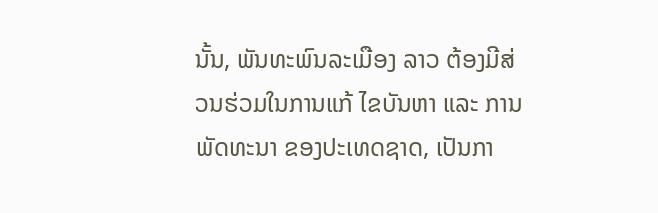ນັ້ນ, ພັນທະພົນລະເມືອງ ລາວ ຕ້ອງມີສ່ວນຮ່ວມໃນການແກ້ ໄຂບັນຫາ ແລະ ການພັດທະນາ ຂອງປະເທດຊາດ, ເປັນກາ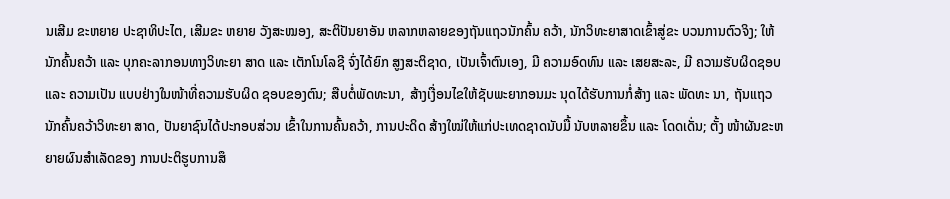ນເສີມ ຂະຫຍາຍ ປະຊາທິປະໄຕ, ເສີມຂະ ຫຍາຍ ວັງສະໝອງ, ສະຕິປັນຍາອັນ ຫລາກຫລາຍຂອງຖັນແຖວນັກຄົ້ນ ຄວ້າ, ນັກວິທະຍາສາດເຂົ້າສູ່ຂະ ບວນການຕົວຈິງ; ໃຫ້ນັກຄົ້ນຄວ້າ ແລະ ບຸກຄະລາກອນທາງວິທະຍາ ສາດ ແລະ ເຕັກໂນໂລຊີ ຈົ່ງໄດ້ຍົກ ສູງສະຕິຊາດ, ເປັນເຈົ້າຕົນເອງ, ມີ ຄວາມອົດທົນ ແລະ ເສຍສະລະ, ມີ ຄວາມຮັບຜິດຊອບ ແລະ ຄວາມເປັນ ແບບຢ່າງໃນໜ້າທີ່ຄວາມຮັບຜິດ ຊອບຂອງຕົນ; ສືບຕໍ່ພັດທະນາ, ສ້າງເງື່ອນໄຂໃຫ້ຊັບພະຍາກອນມະ ນຸດໄດ້ຮັບການກໍ່ສ້າງ ແລະ ພັດທະ ນາ, ຖັນແຖວນັກຄົ້ນຄວ້າວິທະຍາ ສາດ, ປັນຍາຊົນໄດ້ປະກອບສ່ວນ ເຂົ້າໃນການຄົ້ນຄວ້າ, ການປະດິດ ສ້າງໃໝ່ໃຫ້ແກ່ປະເທດຊາດນັບມື້ ນັບຫລາຍຂຶ້ນ ແລະ ໂດດເດັ່ນ; ຕັ້ງ ໜ້າຜັນຂະຫຍາຍຜົນສຳເລັດຂອງ ການປະຕິຮູບການສຶ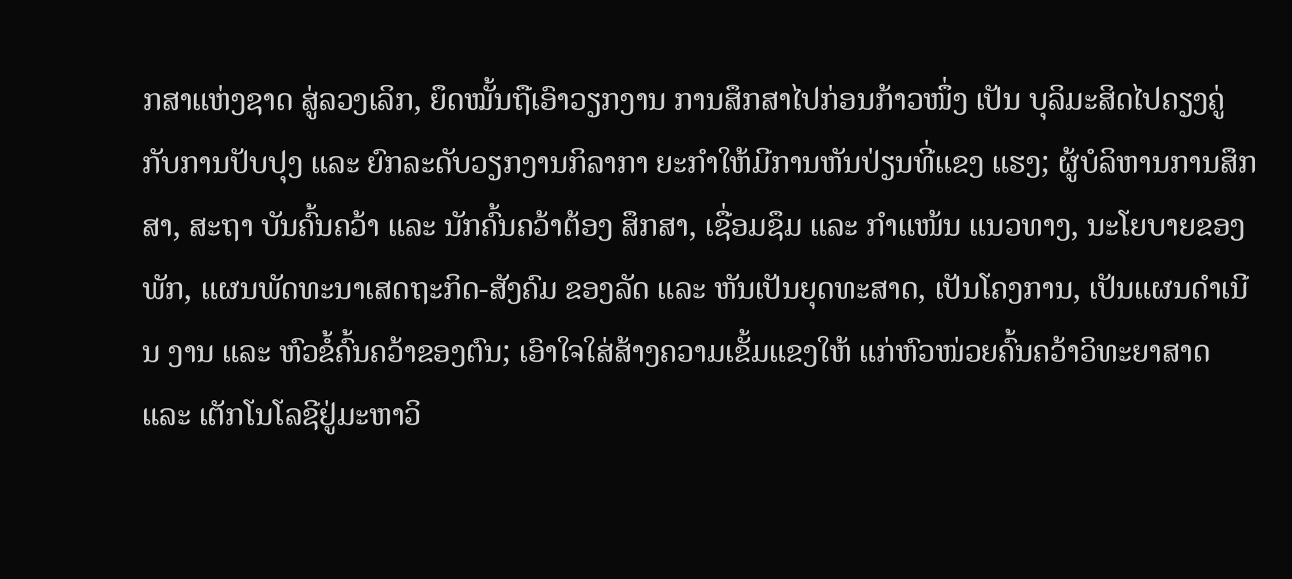ກສາແຫ່ງຊາດ ສູ່ລວງເລິກ, ຍຶດໝັ້ນຖືເອົາວຽກງານ ການສຶກສາໄປກ່ອນກ້າວໜຶ່ງ ເປັນ ບຸລິມະສິດໄປຄຽງຄູ່ກັບການປັບປຸງ ແລະ ຍົກລະດັບວຽກງານກິລາກາ ຍະກໍາໃຫ້ມີການຫັນປ່ຽນທີ່ແຂງ ແຮງ; ຜູ້ບໍລິຫານການສຶກສາ, ສະຖາ ບັນຄົ້ນຄວ້າ ແລະ ນັກຄົ້ນຄວ້າຕ້ອງ ສຶກສາ, ເຊື່ອມຊຶມ ແລະ ກຳແໜ້ນ ແນວທາງ, ນະໂຍບາຍຂອງພັກ, ແຜນພັດທະນາເສດຖະກິດ-ສັງຄົມ ຂອງລັດ ແລະ ຫັນເປັນຍຸດທະສາດ, ເປັນໂຄງການ, ເປັນແຜນດໍາເນີນ ງານ ແລະ ຫົວຂໍ້ຄົ້ນຄວ້າຂອງຕົນ; ເອົາໃຈໃສ່ສ້າງຄວາມເຂັ້ມແຂງໃຫ້ ແກ່ຫົວໜ່ວຍຄົ້ນຄວ້າວິທະຍາສາດ ແລະ ເຕັກໂນໂລຊີຢູ່ມະຫາວິ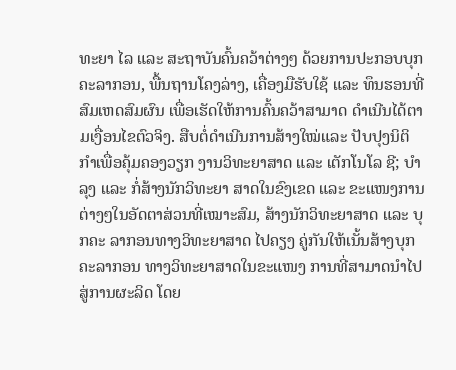ທະຍາ ໄລ ແລະ ສະຖາບັນຄົ້ນຄວ້າຕ່າງໆ ດ້ວຍການປະກອບບຸກຄະລາກອນ, ພື້ນຖານໂຄງລ່າງ, ເຄື່ອງມືຮັບໃຊ້ ແລະ ທຶນຮອນທີ່ສົມເຫດສົມຜົນ ເພື່ອເຮັດໃຫ້ການຄົ້ນຄວ້າສາມາດ ດຳເນີນໄດ້ຕາມເງື່ອນໄຂຕົວຈິງ. ສືບຕໍ່ດຳເນີນການສ້າງໃໝ່ແລະ ປັບປຸງນິຕິກຳເພື່ອຄຸ້ມຄອງວຽກ ງານວິທະຍາສາດ ແລະ ເຕັກໂນໂລ ຊີ; ບຳລຸງ ແລະ ກໍ່ສ້າງນັກວິທະຍາ ສາດໃນຂົງເຂດ ແລະ ຂະແໜງການ ຕ່າງໆໃນອັດຕາສ່ວນທີ່ເໝາະສົມ, ສ້າງນັກວິທະຍາສາດ ແລະ ບຸກຄະ ລາກອນທາງວິທະຍາສາດ ໄປຄຽງ ຄູ່ກັນໃຫ້ເນັ້ນສ້າງບຸກຄະລາກອນ ທາງວິທະຍາສາດໃນຂະແໜງ ການທີ່ສາມາດນຳໄປສູ່ການຜະລິດ ໂດຍ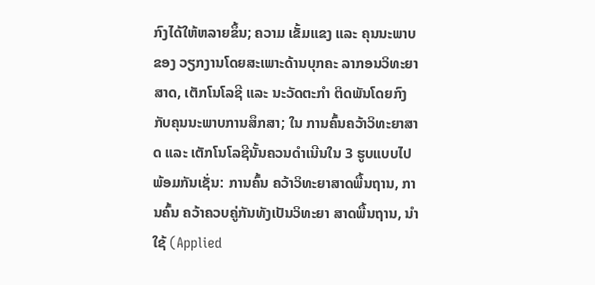ກົງໄດ້ໃຫ້ຫລາຍຂຶ້ນ; ຄວາມ ເຂັ້ມແຂງ ແລະ ຄຸນນະພາບຂອງ ວຽກງານໂດຍສະເພາະດ້ານບຸກຄະ ລາກອນວິທະຍາສາດ, ເຕັກໂນໂລຊີ ແລະ ນະວັດຕະກຳ ຕິດພັນໂດຍກົງ ກັບຄຸນນະພາບການສຶກສາ; ໃນ ການຄົ້ນຄວ້າວິທະຍາສາດ ແລະ ເຕັກໂນໂລຊີນັ້ນຄວນດຳເນີນໃນ 3 ຮູບແບບໄປພ້ອມກັນເຊັ່ນ: ການຄົ້ນ ຄວ້າວິທະຍາສາດພື້ນຖານ, ການຄົ້ນ ຄວ້າຄວບຄູ່ກັນທັງເປັນວິທະຍາ ສາດພື້ນຖານ, ນຳໃຊ້ (Applied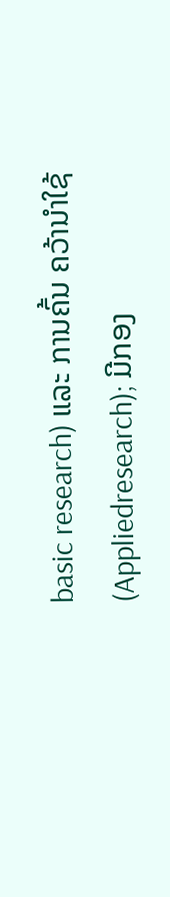basic research) ແລະ ການຄົ້ນ ຄວ້ານຳໃຊ້(Appliedresearch); ມີກອງ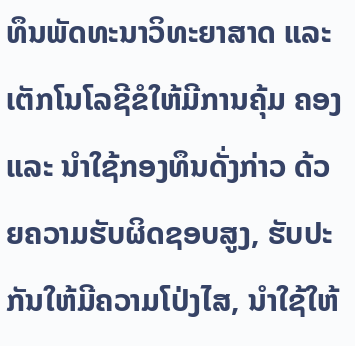ທຶນພັດທະນາວິທະຍາສາດ ແລະ ເຕັກໂນໂລຊີຂໍໃຫ້ມີການຄຸ້ມ ຄອງ ແລະ ນຳໃຊ້ກອງທຶນດັ່ງກ່າວ ດ້ວຍຄວາມຮັບຜິດຊອບສູງ, ຮັບປະ ກັນໃຫ້ມີຄວາມໂປ່ງໄສ, ນຳໃຊ້ໃຫ້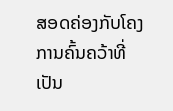ສອດຄ່ອງກັບໂຄງການຄົ້ນຄວ້າທີ່ ເປັນ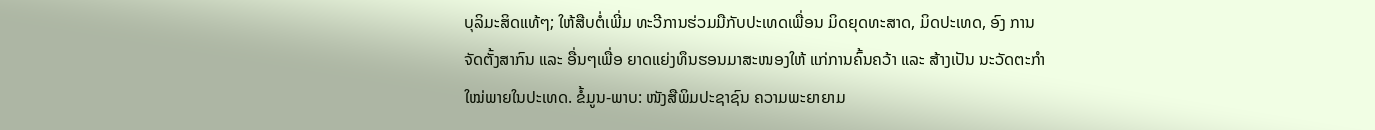ບຸລິມະສິດແທ້ໆ; ໃຫ້ສືບຕໍ່ເພີ່ມ ທະວີການຮ່ວມມືກັບປະເທດເພື່ອນ ມິດຍຸດທະສາດ, ມິດປະເທດ, ອົງ ການຈັດຕັ້ງສາກົນ ແລະ ອື່ນໆເພື່ອ ຍາດແຍ່ງທຶນຮອນມາສະໜອງໃຫ້ ແກ່ການຄົ້ນຄວ້າ ແລະ ສ້າງເປັນ ນະວັດຕະກຳໃໝ່ພາຍໃນປະເທດ. ຂໍ້ມູນ-ພາບ: ໜັງສືພິມປະຊາຊົນ ຄວາມພະຍາຍາມ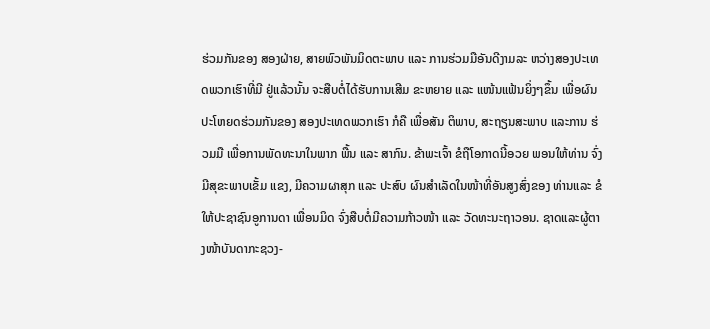ຮ່ວມກັນຂອງ ສອງຝ່າຍ, ສາຍພົວພັນມິດຕະພາບ ແລະ ການຮ່ວມມືອັນດີງາມລະ ຫວ່າງສອງປະເທດພວກເຮົາທີ່ມີ ຢູ່ແລ້ວນັ້ນ ຈະສືບຕໍ່ໄດ້ຮັບການເສີມ ຂະຫຍາຍ ແລະ ແໜ້ນແຟ້ນຍິ່ງໆຂຶ້ນ ເພື່ອຜົນປະໂຫຍດຮ່ວມກັນຂອງ ສອງປະເທດພວກເຮົາ ກໍຄື ເພື່ອສັນ ຕິພາບ, ສະຖຽນສະພາບ ແລະການ ຮ່ວມມື ເພື່ອການພັດທະນາໃນພາກ ພື້ນ ແລະ ສາກົນ. ຂ້າພະເຈົ້າ ຂໍຖືໂອກາດນີ້ອວຍ ພອນໃຫ້ທ່ານ ຈົ່ງມີສຸຂະພາບເຂັ້ມ ແຂງ, ມີຄວາມຜາສຸກ ແລະ ປະສົບ ຜົນສຳເລັດໃນໜ້າທີ່ອັນສູງສົ່ງຂອງ ທ່ານແລະ ຂໍໃຫ້ປະຊາຊົນອູການດາ ເພື່ອນມິດ ຈົ່ງສືບຕໍ່ມີຄວາມກ້າວໜ້າ ແລະ ວັດທະນະຖາວອນ. ຊາດແລະຜູ້ຕາງໜ້າບັນດາກະຊວງ-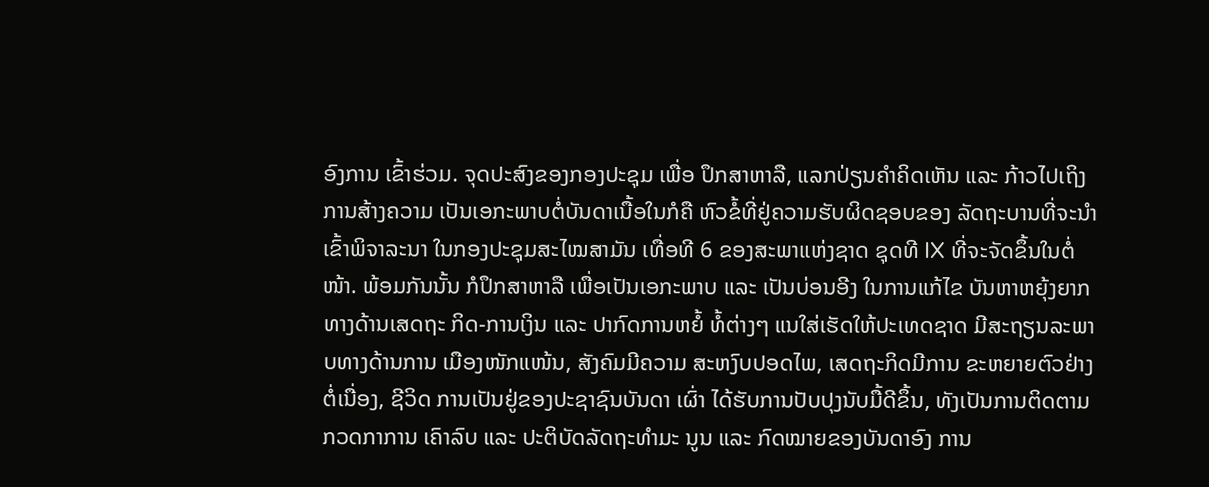ອົງການ ເຂົ້າຮ່ວມ. ຈຸດປະສົງຂອງກອງປະຊຸມ ເພື່ອ ປຶກສາຫາລື, ແລກປ່ຽນຄຳຄິດເຫັນ ແລະ ກ້າວໄປເຖິງການສ້າງຄວາມ ເປັນເອກະພາບຕໍ່ບັນດາເນື້ອໃນກໍຄື ຫົວຂໍ້ທີ່ຢູ່ຄວາມຮັບຜິດຊອບຂອງ ລັດຖະບານທີ່ຈະນໍາເຂົ້າພິຈາລະນາ ໃນກອງປະຊຸມສະໄໝສາມັນ ເທື່ອທີ 6 ຂອງສະພາແຫ່ງຊາດ ຊຸດທີ IX ທີ່ຈະຈັດຂຶ້ນໃນຕໍ່ໜ້າ. ພ້ອມກັນນັ້ນ ກໍປຶກສາຫາລື ເພື່ອເປັນເອກະພາບ ແລະ ເປັນບ່ອນອີງ ໃນການແກ້ໄຂ ບັນຫາຫຍຸ້ງຍາກທາງດ້ານເສດຖະ ກິດ-ການເງິນ ແລະ ປາກົດການຫຍໍ້ ທໍ້ຕ່າງໆ ແນໃສ່ເຮັດໃຫ້ປະເທດຊາດ ມີສະຖຽນລະພາບທາງດ້ານການ ເມືອງໜັກແໜ້ນ, ສັງຄົມມີຄວາມ ສະຫງົບປອດໄພ, ເສດຖະກິດມີການ ຂະຫຍາຍຕົວຢ່າງຕໍ່ເນື່ອງ, ຊີວິດ ການເປັນຢູ່ຂອງປະຊາຊົນບັນດາ ເຜົ່າ ໄດ້ຮັບການປັບປຸງນັບມື້ດີຂຶ້ນ, ທັງເປັນການຕິດຕາມກວດກາການ ເຄົາລົບ ແລະ ປະຕິບັດລັດຖະທຳມະ ນູນ ແລະ ກົດໝາຍຂອງບັນດາອົງ ການ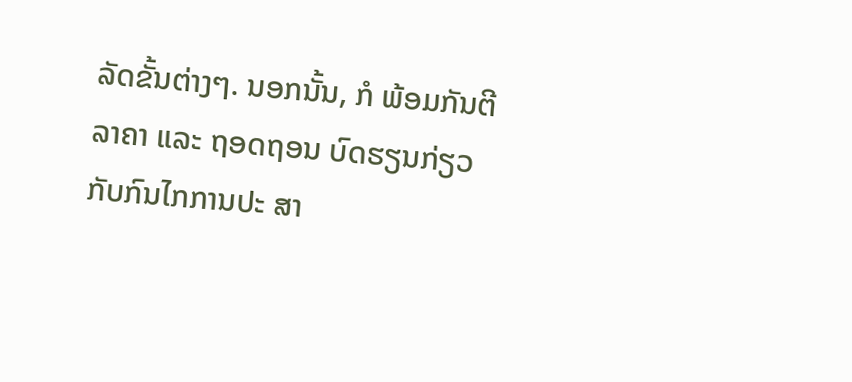ລັດຂັ້ນຕ່າງໆ. ນອກນັ້ນ, ກໍ ພ້ອມກັນຕີລາຄາ ແລະ ຖອດຖອນ ບົດຮຽນກ່ຽວກັບກົນໄກການປະ ສາ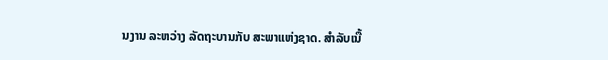ນງານ ລະຫວ່າງ ລັດຖະບານກັບ ສະພາແຫ່ງຊາດ. ສໍາລັບເນື້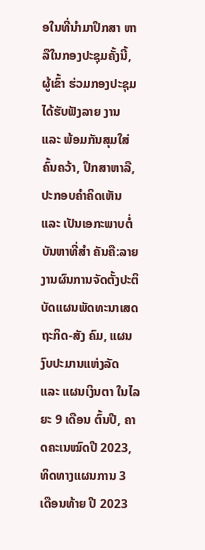ອໃນທີ່ນຳມາປຶກສາ ຫາລືໃນກອງປະຊຸມຄັ້ງນີ້, ຜູ້ເຂົ້າ ຮ່ວມກອງປະຊຸມໄດ້ຮັບຟັງລາຍ ງານ ແລະ ພ້ອມກັນສຸມໃສ່ຄົ້ນຄວ້າ, ປຶກສາຫາລື, ປະກອບຄຳຄິດເຫັນ ແລະ ເປັນເອກະພາບຕໍ່ບັນຫາທີ່ສໍາ ຄັນຄື:ລາຍງານຜົນການຈັດຕັ້ງປະຕິ ບັດແຜນພັດທະນາເສດຖະກິດ-ສັງ ຄົມ, ແຜນງົບປະມານແຫ່ງລັດ ແລະ ແຜນເງິນຕາ ໃນໄລຍະ 9 ເດືອນ ຕົ້ນປີ, ຄາດຄະເນໝົດປີ 2023, ທິດທາງແຜນການ 3 ເດືອນທ້າຍ ປີ 2023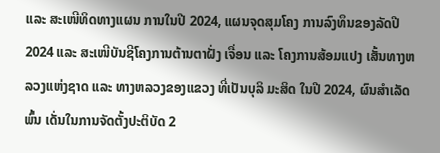ແລະ ສະເໜີທິດທາງແຜນ ການໃນປີ 2024, ແຜນຈຸດສຸມໂຄງ ການລົງທຶນຂອງລັດປີ 2024 ແລະ ສະເໜີບັນຊີໂຄງການຕ້ານຕາຝັ່ງ ເຈື່ອນ ແລະ ໂຄງການສ້ອມແປງ ເສັ້ນທາງຫລວງແຫ່ງຊາດ ແລະ ທາງຫລວງຂອງແຂວງ ທີ່ເປັນບຸລິ ມະສິດ ໃນປີ 2024, ຜົນສຳເລັດພົ້ນ ເດັ່ນໃນການຈັດຕັ້ງປະຕິບັດ 2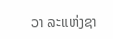ວາ ລະແຫ່ງຊາ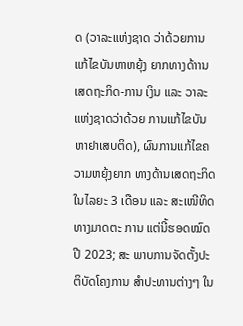ດ (ວາລະແຫ່ງຊາດ ວ່າດ້ວຍການແກ້ໄຂບັນຫາຫຍຸ້ງ ຍາກທາງດ້າານເສດຖະກິດ-ການ ເງິນ ແລະ ວາລະແຫ່ງຊາດວ່າດ້ວຍ ການແກ້ໄຂບັນຫາຢາເສບຕິດ), ຜົນການແກ້ໄຂຄວາມຫຍຸ້ງຍາກ ທາງດ້ານເສດຖະກິດໃນໄລຍະ 3 ເດືອນ ແລະ ສະເໜີທິດທາງມາດຕະ ການ ແຕ່ນີ້ຮອດໝົດປີ 2023; ສະ ພາບການຈັດຕັ້ງປະຕິບັດໂຄງການ ສຳປະທານຕ່າງໆ ໃນ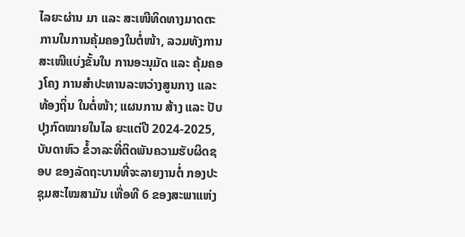ໄລຍະຜ່ານ ມາ ແລະ ສະເໜີທິດທາງມາດຕະ ການໃນການຄຸ້ມຄອງໃນຕໍ່ໜ້າ, ລວມທັງການສະເໜີແບ່ງຂັ້ນໃນ ການອະນຸມັດ ແລະ ຄຸ້ມຄອງໂຄງ ການສຳປະທານລະຫວ່າງສູນກາງ ແລະ ທ້ອງຖິ່ນ ໃນຕໍ່ໜ້າ; ແຜນການ ສ້າງ ແລະ ປັບປຸງກົດໝາຍໃນໄລ ຍະແຕ່ປີ 2024-2025, ບັນດາຫົວ ຂໍ້ວາລະທີ່ຕິດພັນຄວາມຮັບຜິດຊອບ ຂອງລັດຖະບານທີ່ຈະລາຍງານຕໍ່ ກອງປະຊຸມສະໄໝສາມັນ ເທື່ອທີ 6 ຂອງສະພາແຫ່ງ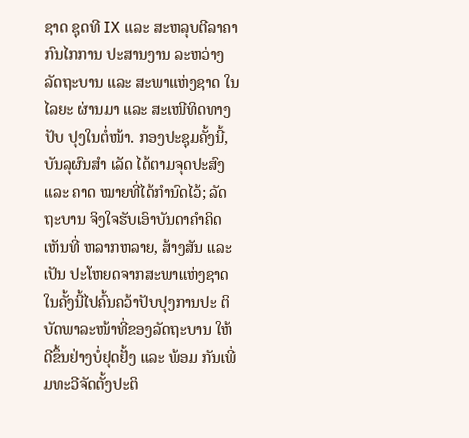ຊາດ ຊຸດທີ IX ແລະ ສະຫລຸບຕີລາຄາກົນໄກການ ປະສານງານ ລະຫວ່າງລັດຖະບານ ແລະ ສະພາແຫ່ງຊາດ ໃນໄລຍະ ຜ່ານມາ ແລະ ສະເໜີທິດທາງປັບ ປຸງໃນຕໍ່ໜ້າ. ກອງປະຊຸມຄັ້ງນີ້, ບັນລຸຜົນສໍາ ເລັດ ໄດ້ຕາມຈຸດປະສົງ ແລະ ຄາດ ໝາຍທີ່ໄດ້ກໍານົດໄວ້; ລັດຖະບານ ຈິງໃຈຮັບເອົາບັນດາຄຳຄິດເຫັນທີ່ ຫລາກຫລາຍ, ສ້າງສັນ ແລະ ເປັນ ປະໂຫຍດຈາກສະພາແຫ່ງຊາດ ໃນຄັ້ງນີ້ໄປຄົ້ນຄວ້າປັບປຸງການປະ ຕິບັດພາລະໜ້າທີ່ຂອງລັດຖະບານ ໃຫ້ດີຂຶ້ນຢ່າງບໍ່ຢຸດຢັ້ງ ແລະ ພ້ອມ ກັນເພີ່ມທະວີຈັດຕັ້ງປະຕິ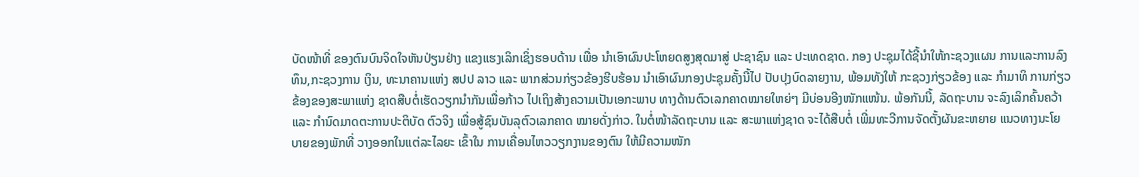ບັດໜ້າທີ່ ຂອງຕົນບົນຈິດໃຈຫັນປ່ຽນຢ່າງ ແຂງແຮງເລິກເຊິ່ງຮອບດ້ານ ເພື່ອ ນໍາເອົາຜົນປະໂຫຍດສູງສຸດມາສູ່ ປະຊາຊົນ ແລະ ປະເທດຊາດ. ກອງ ປະຊຸມໄດ້ຊີ້ນໍາໃຫ້ກະຊວງແຜນ ການແລະການລົງທຶນ,ກະຊວງການ ເງິນ, ທະນາຄານແຫ່ງ ສປປ ລາວ ແລະ ພາກສ່ວນກ່ຽວຂ້ອງຮີບຮ້ອນ ນຳເອົາຜົນກອງປະຊຸມຄັ້ງນີ້ໄປ ປັບປຸງບົດລາຍງານ, ພ້ອມທັງໃຫ້ ກະຊວງກ່ຽວຂ້ອງ ແລະ ກຳມາທິ ການກ່ຽວຂ້ອງຂອງສະພາແຫ່ງ ຊາດສືບຕໍ່ເຮັດວຽກນຳກັນເພື່ອກ້າວ ໄປເຖິງສ້າງຄວາມເປັນເອກະພາບ ທາງດ້ານຕົວເລກຄາດໝາຍໃຫຍ່ໆ ມີບ່ອນອີງໜັກແໜ້ນ. ພ້ອກັນນີ້, ລັດຖະບານ ຈະລົງເລິກຄົ້ນຄວ້າ ແລະ ກໍານົດມາດຕະການປະຕິບັດ ຕົວຈິງ ເພື່ອສູ້ຊົນບັນລຸຕົວເລກຄາດ ໝາຍດັ່ງກ່າວ. ໃນຕໍ່ໜ້າລັດຖະບານ ແລະ ສະພາແຫ່ງຊາດ ຈະໄດ້ສືບຕໍ່ ເພີ່ມທະວີການຈັດຕັ້ງຜັນຂະຫຍາຍ ແນວທາງນະໂຍບາຍຂອງພັກທີ່ ວາງອອກໃນແຕ່ລະໄລຍະ ເຂົ້າໃນ ການເຄື່ອນໄຫວວຽກງານຂອງຕົນ ໃຫ້ມີຄວາມໜັກ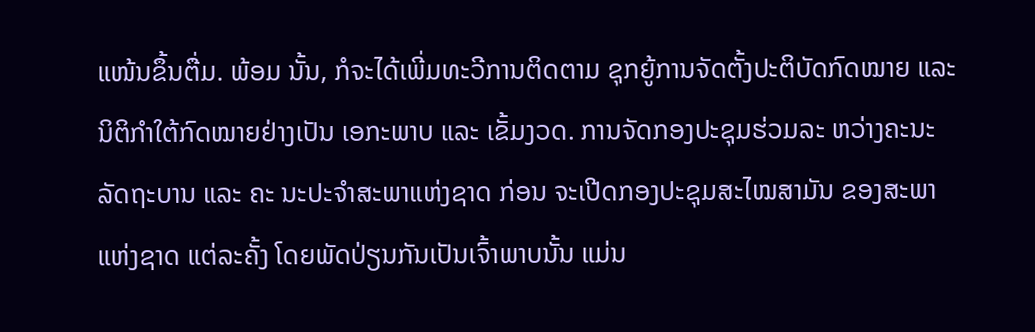ແໜ້ນຂຶ້ນຕື່ມ. ພ້ອມ ນັ້ນ, ກໍຈະໄດ້ເພີ່ມທະວີການຕິດຕາມ ຊຸກຍູ້ການຈັດຕັ້ງປະຕິບັດກົດໝາຍ ແລະ ນິຕິກໍາໃຕ້ກົດໝາຍຢ່າງເປັນ ເອກະພາບ ແລະ ເຂັ້ມງວດ. ການຈັດກອງປະຊຸມຮ່ວມລະ ຫວ່າງຄະນະລັດຖະບານ ແລະ ຄະ ນະປະຈຳສະພາແຫ່ງຊາດ ກ່ອນ ຈະເປີດກອງປະຊຸມສະໄໝສາມັນ ຂອງສະພາແຫ່ງຊາດ ແຕ່ລະຄັ້ງ ໂດຍພັດປ່ຽນກັນເປັນເຈົ້າພາບນັ້ນ ແມ່ນ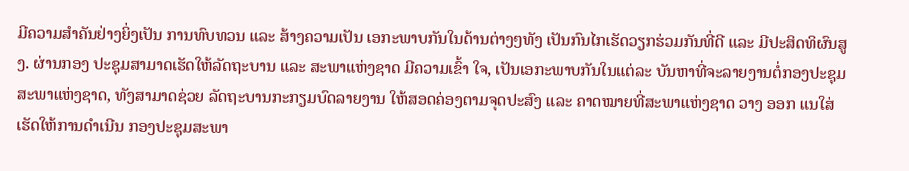ມີຄວາມສໍາຄັນຢ່າງຍິ່ງເປັນ ການທົບທວນ ແລະ ສ້າງຄວາມເປັນ ເອກະພາບກັນໃນດ້ານຕ່າງໆທັງ ເປັນກົນໄກເຮັດວຽກຮ່ວມກັນທີ່ດີ ແລະ ມີປະສິດທິຜົນສູງ. ຜ່ານກອງ ປະຊຸມສາມາດເຮັດໃຫ້ລັດຖະບານ ແລະ ສະພາແຫ່ງຊາດ ມີຄວາມເຂົ້າ ໃຈ, ເປັນເອກະພາບກັນໃນແຕ່ລະ ບັນຫາທີ່ຈະລາຍງານຕໍ່ກອງປະຊຸມ ສະພາແຫ່ງຊາດ, ທັງສາມາດຊ່ວຍ ລັດຖະບານກະກຽມບົດລາຍງານ ໃຫ້ສອດຄ່ອງຕາມຈຸດປະສົງ ແລະ ຄາດໝາຍທີ່ສະພາແຫ່ງຊາດ ວາງ ອອກ ແນໃສ່ເຮັດໃຫ້ການດໍາເນີນ ກອງປະຊຸມສະພາ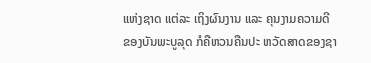ແຫ່ງຊາດ ແຕ່ລະ ເຖິງຜົນງານ ແລະ ຄຸນງາມຄວາມດີ ຂອງບັນພະບູລຸດ ກໍຄືຫວນຄືນປະ ຫວັດສາດຂອງຊາ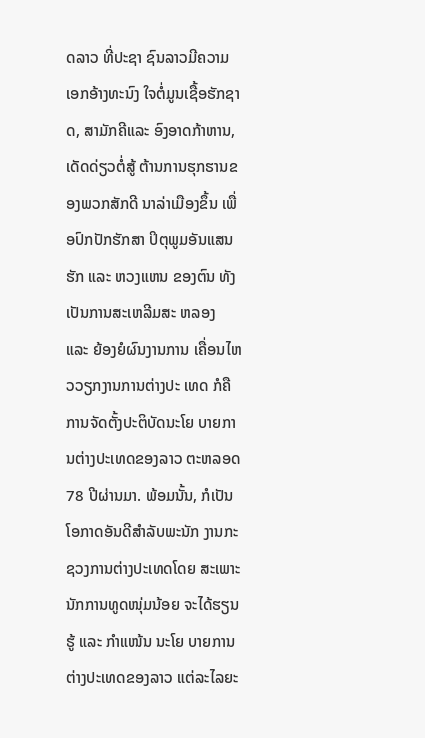ດລາວ ທີ່ປະຊາ ຊົນລາວມີຄວາມເອກອ້າງທະນົງ ໃຈຕໍ່ມູນເຊື້ອຮັກຊາດ, ສາມັກຄີແລະ ອົງອາດກ້າຫານ, ເດັດດ່ຽວຕໍ່ສູ້ ຕ້ານການຮຸກຮານຂອງພວກສັກດີ ນາລ່າເມືອງຂຶ້ນ ເພື່ອປົກປັກຮັກສາ ປິຕຸພູມອັນແສນຮັກ ແລະ ຫວງແຫນ ຂອງຕົນ ທັງເປັນການສະເຫລີມສະ ຫລອງ ແລະ ຍ້ອງຍໍຜົນງານການ ເຄື່ອນໄຫວວຽກງານການຕ່າງປະ ເທດ ກໍຄື ການຈັດຕັ້ງປະຕິບັດນະໂຍ ບາຍການຕ່າງປະເທດຂອງລາວ ຕະຫລອດ 78 ປີຜ່ານມາ. ພ້ອມນັ້ນ, ກໍເປັນໂອກາດອັນດີສຳລັບພະນັກ ງານກະຊວງການຕ່າງປະເທດໂດຍ ສະເພາະນັກການທູດໜຸ່ມນ້ອຍ ຈະໄດ້ຮຽນຮູ້ ແລະ ກຳແໜ້ນ ນະໂຍ ບາຍການຕ່າງປະເທດຂອງລາວ ແຕ່ລະໄລຍະ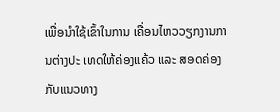ເພື່ອນຳໃຊ້ເຂົ້າໃນການ ເຄື່ອນໄຫວວຽກງານການຕ່າງປະ ເທດໃຫ້ຄ່ອງແຄ້ວ ແລະ ສອດຄ່ອງ ກັບແນວທາງ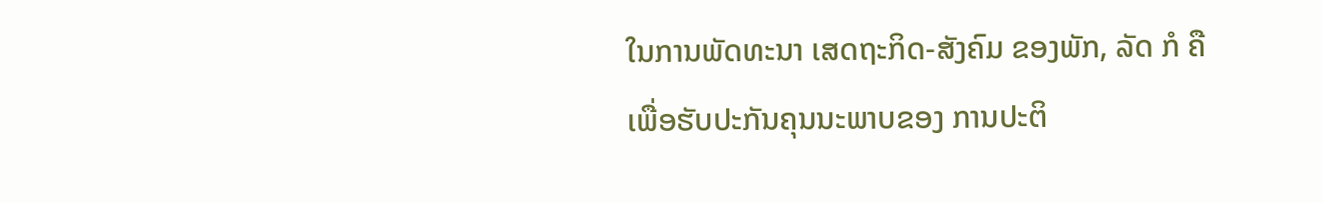ໃນການພັດທະນາ ເສດຖະກິດ-ສັງຄົມ ຂອງພັກ, ລັດ ກໍ ຄື ເພື່ອຮັບປະກັນຄຸນນະພາບຂອງ ການປະຕິ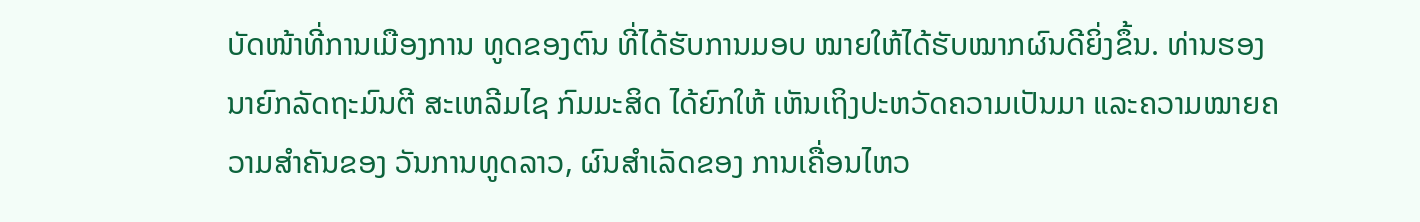ບັດໜ້າທີ່ການເມືອງການ ທູດຂອງຕົນ ທີ່ໄດ້ຮັບການມອບ ໝາຍໃຫ້ໄດ້ຮັບໝາກຜົນດີຍິ່ງຂຶ້ນ. ທ່ານຮອງນາຍົກລັດຖະມົນຕີ ສະເຫລີມໄຊ ກົມມະສິດ ໄດ້ຍົກໃຫ້ ເຫັນເຖິງປະຫວັດຄວາມເປັນມາ ແລະຄວາມໝາຍຄວາມສໍາຄັນຂອງ ວັນການທູດລາວ, ຜົນສໍາເລັດຂອງ ການເຄື່ອນໄຫວ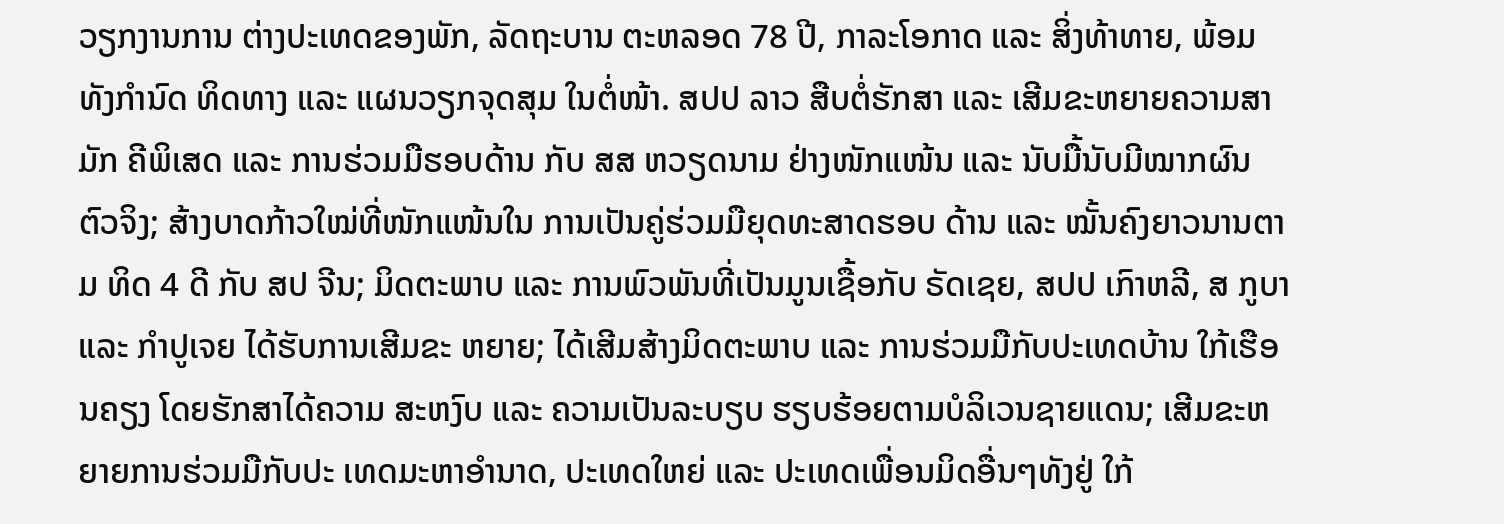ວຽກງານການ ຕ່າງປະເທດຂອງພັກ, ລັດຖະບານ ຕະຫລອດ 78 ປີ, ກາລະໂອກາດ ແລະ ສິ່ງທ້າທາຍ, ພ້ອມທັງກໍານົດ ທິດທາງ ແລະ ແຜນວຽກຈຸດສຸມ ໃນຕໍ່ໜ້າ. ສປປ ລາວ ສືບຕໍ່ຮັກສາ ແລະ ເສີມຂະຫຍາຍຄວາມສາມັກ ຄີພິເສດ ແລະ ການຮ່ວມມືຮອບດ້ານ ກັບ ສສ ຫວຽດນາມ ຢ່າງໜັກແໜ້ນ ແລະ ນັບມື້ນັບມີໝາກຜົນຕົວຈິງ; ສ້າງບາດກ້າວໃໝ່ທີ່ໜັກແໜ້ນໃນ ການເປັນຄູ່ຮ່ວມມືຍຸດທະສາດຮອບ ດ້ານ ແລະ ໝັ້ນຄົງຍາວນານຕາມ ທິດ 4 ດີ ກັບ ສປ ຈີນ; ມິດຕະພາບ ແລະ ການພົວພັນທີ່ເປັນມູນເຊື້ອກັບ ຣັດເຊຍ, ສປປ ເກົາຫລີ, ສ ກູບາ ແລະ ກໍາປູເຈຍ ໄດ້ຮັບການເສີມຂະ ຫຍາຍ; ໄດ້ເສີມສ້າງມິດຕະພາບ ແລະ ການຮ່ວມມືກັບປະເທດບ້ານ ໃກ້ເຮືອນຄຽງ ໂດຍຮັກສາໄດ້ຄວາມ ສະຫງົບ ແລະ ຄວາມເປັນລະບຽບ ຮຽບຮ້ອຍຕາມບໍລິເວນຊາຍແດນ; ເສີມຂະຫຍາຍການຮ່ວມມືກັບປະ ເທດມະຫາອໍານາດ, ປະເທດໃຫຍ່ ແລະ ປະເທດເພື່ອນມິດອື່ນໆທັງຢູ່ ໃກ້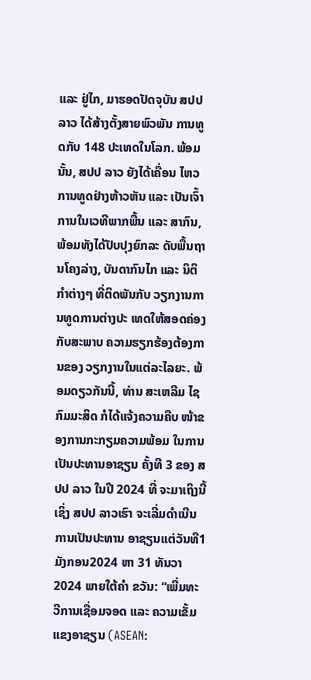ແລະ ຢູ່ໄກ, ມາຮອດປັດຈຸບັນ ສປປ ລາວ ໄດ້ສ້າງຕັ້ງສາຍພົວພັນ ການທູດກັບ 148 ປະເທດໃນໂລກ. ພ້ອມນັ້ນ, ສປປ ລາວ ຍັງໄດ້ເຄື່ອນ ໄຫວການທູດຢ່າງຫ້າວຫັນ ແລະ ເປັນເຈົ້າການໃນເວທີພາກພື້ນ ແລະ ສາກົນ, ພ້ອມທັງໄດ້ປັບປຸງຍົກລະ ດັບພື້ນຖານໂຄງລ່າງ, ບັນດາກົນໄກ ແລະ ນິຕິກໍາຕ່າງໆ ທີ່ຕິດພັນກັບ ວຽກງານການທູດການຕ່າງປະ ເທດໃຫ້ສອດຄ່ອງກັບສະພາບ ຄວາມຮຽກຮ້ອງຕ້ອງການຂອງ ວຽກງານໃນແຕ່ລະໄລຍະ. ພ້ອມດຽວກັນນີ້, ທ່ານ ສະເຫລີມ ໄຊ ກົມມະສິດ ກໍໄດ້ແຈ້ງຄວາມຄືບ ໜ້າຂອງການກະກຽມຄວາມພ້ອມ ໃນການເປັນປະທານອາຊຽນ ຄັ້ງທີ 3 ຂອງ ສປປ ລາວ ໃນປີ 2024 ທີ່ ຈະມາເຖິງນີ້ ເຊິ່ງ ສປປ ລາວເຮົາ ຈະເລີ່ມດໍາເນີນການເປັນປະທານ ອາຊຽນແຕ່ວັນທີ1ມັງກອນ2024 ຫາ 31 ທັນວາ 2024 ພາຍໃຕ້ຄໍາ ຂວັນ: “ເພີ່ມທະວີການເຊື່ອມຈອດ ແລະ ຄວາມເຂັ້ມແຂງອາຊຽນ (ASEAN: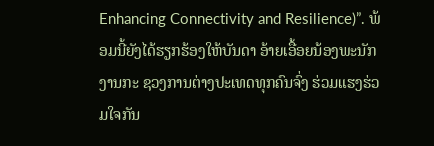Enhancing Connectivity and Resilience)”. ພ້ອມນີ້ຍັງໄດ້ຮຽກຮ້ອງໃຫ້ບັນດາ ອ້າຍເອື້ອຍນ້ອງພະນັກງານກະ ຊວງການຕ່າງປະເທດທຸກຄົນຈົ່ງ ຮ່ວມແຮງຮ່ວມໃຈກັນ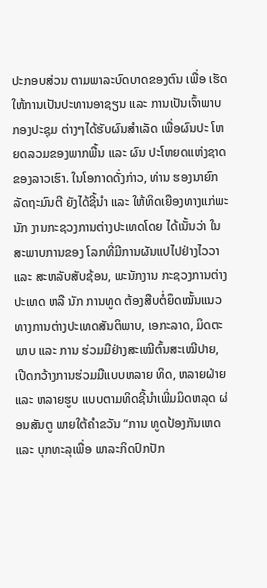ປະກອບສ່ວນ ຕາມພາລະບົດບາດຂອງຕົນ ເພື່ອ ເຮັດໃຫ້ການເປັນປະທານອາຊຽນ ແລະ ການເປັນເຈົ້າພາບກອງປະຊຸມ ຕ່າງໆໄດ້ຮັບຜົນສໍາເລັດ ເພື່ອຜົນປະ ໂຫຍດລວມຂອງພາກພື້ນ ແລະ ຜົນ ປະໂຫຍດແຫ່ງຊາດຂອງລາວເຮົາ. ໃນໂອກາດດັ່ງກ່າວ, ທ່ານ ຮອງນາຍົກລັດຖະມົນຕີ ຍັງໄດ້ຊີ້ນໍາ ແລະ ໃຫ້ທິດເຍືອງທາງແກ່ພະນັກ ງານກະຊວງການຕ່າງປະເທດໂດຍ ໄດ້ເນັ້ນວ່າ ໃນສະພາບການຂອງ ໂລກທີ່ມີການຜັນແປໄປຢ່າງໄວວາ ແລະ ສະຫລັບສັບຊ້ອນ, ພະນັກງານ ກະຊວງການຕ່າງປະເທດ ຫລື ນັກ ການທູດ ຕ້ອງສືບຕໍ່ຍຶດໝັ້ນແນວ ທາງການຕ່າງປະເທດສັນຕິພາບ, ເອກະລາດ, ມິດຕະພາບ ແລະ ການ ຮ່ວມມືຢ່າງສະເໝີຕົ້ນສະເໝີປາຍ, ເປີດກວ້າງການຮ່ວມມືແບບຫລາຍ ທິດ, ຫລາຍຝ່າຍ ແລະ ຫລາຍຮູບ ແບບຕາມທິດຊີ້ນໍາເພີ່ມມິດຫລຸດ ຜ່ອນສັນຕູ ພາຍໃຕ້ຄໍາຂວັນ “ການ ທູດປ້ອງກັນເຫດ ແລະ ບຸກທະລຸເພື່ອ ພາລະກິດປົກປັກ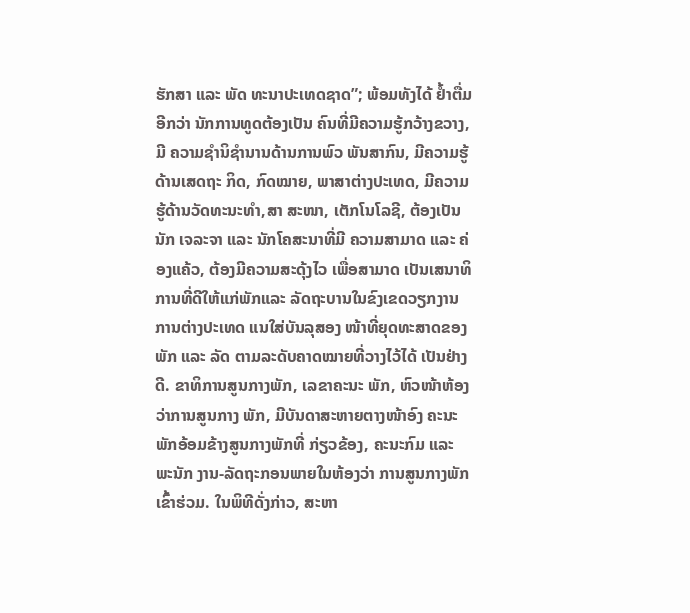ຮັກສາ ແລະ ພັດ ທະນາປະເທດຊາດ”; ພ້ອມທັງໄດ້ ຢໍ້າຕື່ມອີກວ່າ ນັກການທູດຕ້ອງເປັນ ຄົນທີ່ມີຄວາມຮູ້ກວ້າງຂວາງ, ມີ ຄວາມຊໍານິຊໍານານດ້ານການພົວ ພັນສາກົນ, ມີຄວາມຮູ້ດ້ານເສດຖະ ກິດ, ກົດໝາຍ, ພາສາຕ່າງປະເທດ, ມີຄວາມຮູ້ດ້ານວັດທະນະທໍາ,ສາ ສະໜາ, ເຕັກໂນໂລຊີ, ຕ້ອງເປັນນັກ ເຈລະຈາ ແລະ ນັກໂຄສະນາທີ່ມີ ຄວາມສາມາດ ແລະ ຄ່ອງແຄ້ວ, ຕ້ອງມີຄວາມສະດຸ້ງໄວ ເພື່ອສາມາດ ເປັນເສນາທິການທີ່ດີໃຫ້ແກ່ພັກແລະ ລັດຖະບານໃນຂົງເຂດວຽກງານ ການຕ່າງປະເທດ ແນໃສ່ບັນລຸສອງ ໜ້າທີ່ຍຸດທະສາດຂອງພັກ ແລະ ລັດ ຕາມລະດັບຄາດໝາຍທີ່ວາງໄວ້ໄດ້ ເປັນຢ່າງດີ. ຂາທິການສູນກາງພັກ, ເລຂາຄະນະ ພັກ, ຫົວໜ້າຫ້ອງວ່າການສູນກາງ ພັກ, ມີບັນດາສະຫາຍຕາງໜ້າອົງ ຄະນະພັກອ້ອມຂ້າງສູນກາງພັກທີ່ ກ່ຽວຂ້ອງ, ຄະນະກົມ ແລະ ພະນັກ ງານ-ລັດຖະກອນພາຍໃນຫ້ອງວ່າ ການສູນກາງພັກ ເຂົ້າຮ່ວມ. ໃນພິທີດັ່ງກ່າວ, ສະຫາ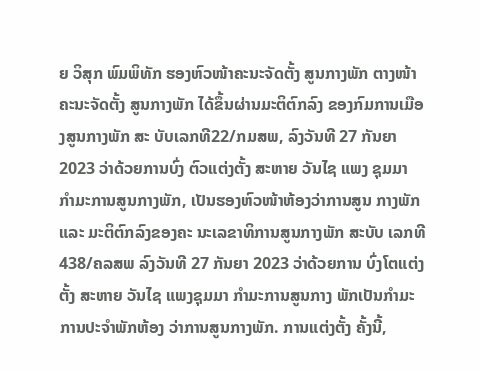ຍ ວິສຸກ ພົມພິທັກ ຮອງຫົວໜ້າຄະນະຈັດຕັ້ງ ສູນກາງພັກ ຕາງໜ້າຄະນະຈັດຕັ້ງ ສູນກາງພັກ ໄດ້ຂຶ້ນຜ່ານມະຕິຕົກລົງ ຂອງກົມການເມືອງສູນກາງພັກ ສະ ບັບເລກທີ22/ກມສພ, ລົງວັນທີ 27 ກັນຍາ 2023 ວ່າດ້ວຍການບົ່ງ ຕົວແຕ່ງຕັ້ງ ສະຫາຍ ວັນໄຊ ແພງ ຊຸມມາ ກໍາມະການສູນກາງພັກ, ເປັນຮອງຫົວໜ້າຫ້ອງວ່າການສູນ ກາງພັກ ແລະ ມະຕິຕົກລົງຂອງຄະ ນະເລຂາທິການສູນກາງພັກ ສະບັບ ເລກທີ 438/ຄລສພ ລົງວັນທີ 27 ກັນຍາ 2023 ວ່າດ້ວຍການ ບົ່ງໂຕແຕ່ງຕັ້ງ ສະຫາຍ ວັນໄຊ ແພງຊຸມມາ ກຳມະການສູນກາງ ພັກເປັນກຳມະການປະຈຳພັກຫ້ອງ ວ່າການສູນກາງພັກ. ການແຕ່ງຕັ້ງ ຄັ້ງນີ້,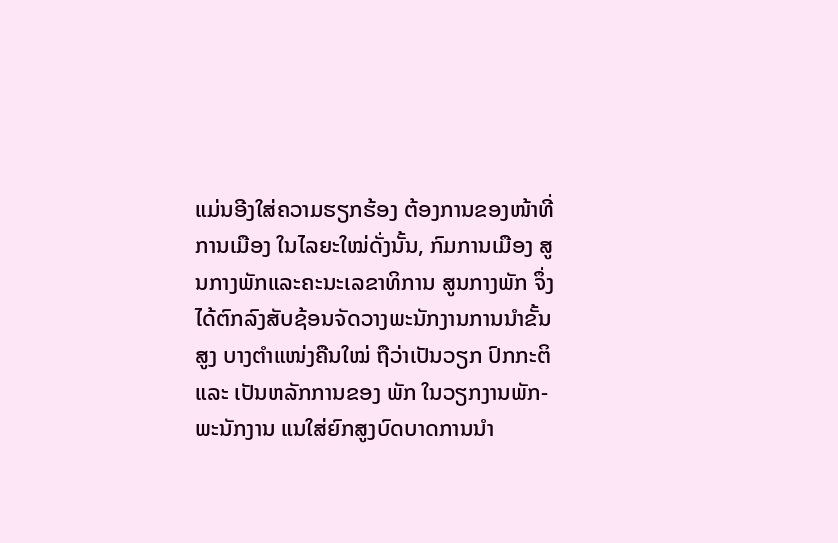ແມ່ນອີງໃສ່ຄວາມຮຽກຮ້ອງ ຕ້ອງການຂອງໜ້າທີ່ການເມືອງ ໃນໄລຍະໃໝ່ດັ່ງນັ້ນ, ກົມການເມືອງ ສູນກາງພັກແລະຄະນະເລຂາທິການ ສູນກາງພັກ ຈຶ່ງໄດ້ຕົກລົງສັບຊ້ອນຈັດວາງພະນັກງານການນຳຂັ້ນສູງ ບາງຕຳແໜ່ງຄືນໃໝ່ ຖືວ່າເປັນວຽກ ປົກກະຕິ ແລະ ເປັນຫລັກການຂອງ ພັກ ໃນວຽກງານພັກ-ພະນັກງານ ແນໃສ່ຍົກສູງບົດບາດການນໍາ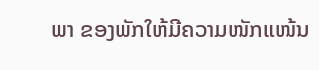ພາ ຂອງພັກໃຫ້ມີຄວາມໜັກແໜ້ນ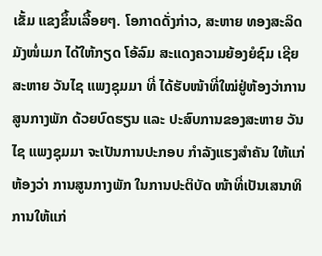ເຂັ້ມ ແຂງຂຶ້ນເລື້ອຍໆ. ໂອກາດດັ່ງກ່າວ, ສະຫາຍ ທອງສະລິດ ມັງໜໍ່ເມກ ໄດ້ໃຫ້ກຽດ ໂອ້ລົມ ສະແດງຄວາມຍ້ອງຍໍຊົມ ເຊີຍ ສະຫາຍ ວັນໄຊ ແພງຊຸມມາ ທີ່ ໄດ້ຮັບໜ້າທີ່ໃໝ່ຢູ່ຫ້ອງວ່າການ ສູນກາງພັກ ດ້ວຍບົດຮຽນ ແລະ ປະສົບການຂອງສະຫາຍ ວັນໄຊ ແພງຊຸມມາ ຈະເປັນການປະກອບ ກຳລັງແຮງສຳຄັນ ໃຫ້ແກ່ຫ້ອງວ່າ ການສູນກາງພັກ ໃນການປະຕິບັດ ໜ້າທີ່ເປັນເສນາທິການໃຫ້ແກ່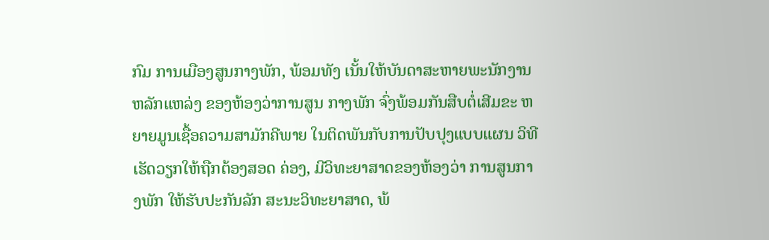ກົມ ການເມືອງສູນກາງພັກ, ພ້ອມທັງ ເນັ້ນໃຫ້ບັນດາສະຫາຍພະນັກງານ ຫລັກແຫລ່ງ ຂອງຫ້ອງວ່າການສູນ ກາງພັກ ຈົ່ງພ້ອມກັນສືບຕໍ່ເສີມຂະ ຫຍາຍມູນເຊື້ອຄວາມສາມັກຄີພາຍ ໃນຕິດພັນກັບການປັບປຸງແບບແຜນ ວິທີເຮັດວຽກໃຫ້ຖືກຕ້ອງສອດ ຄ່ອງ, ມີວິທະຍາສາດຂອງຫ້ອງວ່າ ການສູນກາງພັກ ໃຫ້ຮັບປະກັນລັກ ສະນະວິທະຍາສາດ, ພ້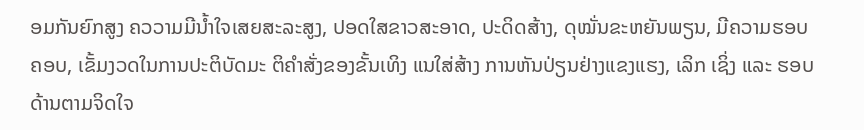ອມກັນຍົກສູງ ຄວວາມມີນໍ້າໃຈເສຍສະລະສູງ, ປອດໃສຂາວສະອາດ, ປະດິດສ້າງ, ດຸໝັ່ນຂະຫຍັນພຽນ, ມີຄວາມຮອບ ຄອບ, ເຂັ້ມງວດໃນການປະຕິບັດມະ ຕິຄຳສັ່ງຂອງຂັ້ນເທິງ ແນໃສ່ສ້າງ ການຫັນປ່ຽນຢ່າງແຂງແຮງ, ເລິກ ເຊິ່ງ ແລະ ຮອບດ້ານຕາມຈິດໃຈ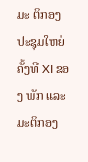ມະ ຕິກອງປະຊຸມໃຫຍ່ ຄັ້ງທີ XI ຂອງ ພັກ ແລະ ມະຕິກອງ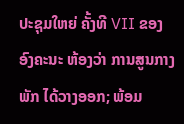ປະຊຸມໃຫຍ່ ຄັ້ງທີ VII ຂອງອົງຄະນະ ຫ້ອງວ່າ ການສູນກາງພັກ ໄດ້ວາງອອກ; ພ້ອມ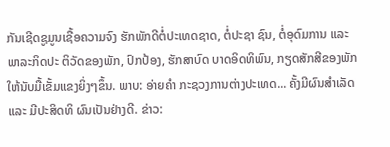ກັນເຊີດຊູມູນເຊື້ອຄວາມຈົງ ຮັກພັກດີຕໍ່ປະເທດຊາດ, ຕໍ່ປະຊາ ຊົນ, ຕໍ່ອຸດົມການ ແລະ ພາລະກິດປະ ຕິວັດຂອງພັກ, ປົກປ້ອງ, ຮັກສາບົດ ບາດອິດທິພົນ, ກຽດສັກສີຂອງພັກ ໃຫ້ນັບມື້ເຂັ້ມແຂງຍິ່ງໆຂຶ້ນ. ພາບ: ອ່າຍຄຳ ກະຊວງການຕ່າງປະເທດ... ຄັ້ງມີຜົນສຳເລັດ ແລະ ມີປະສິດທິ ຜົນເປັນຢ່າງດີ. ຂ່າວ: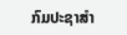ກົມປະຊາສຳ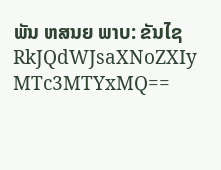ພັນ ຫສນຍ ພາບ: ຂັນໄຊ
RkJQdWJsaXNoZXIy MTc3MTYxMQ==